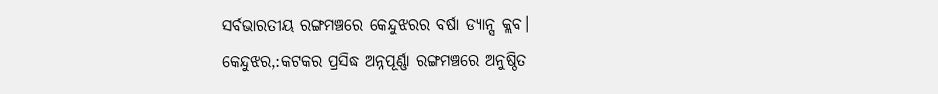ସର୍ବଭାରତୀୟ ରଙ୍ଗମଞ୍ଚରେ କେନ୍ଦୁଝରର ବର୍ଷା ଡ୍ୟାନ୍ସ କ୍ଲବ।
କେନ୍ଦୁଝର,:କଟକର ପ୍ରସିଦ୍ଧ ଅନ୍ନପୂର୍ଣ୍ଣା ରଙ୍ଗମଞ୍ଚରେ ଅନୁଷ୍ଠିତ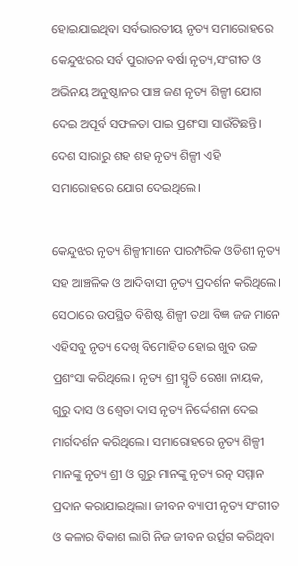ହୋଇଯାଇଥିବା ସର୍ବଭାରତୀୟ ନୃତ୍ୟ ସମାରୋହରେ କେନ୍ଦୁଝରର ସର୍ବ ପୁରାତନ ବର୍ଷା ନୃତ୍ୟ,ସଂଗୀତ ଓ ଅଭିନୟ ଅନୁଷ୍ଠାନର ପାଞ୍ଚ ଜଣ ନୃତ୍ୟ ଶିଳ୍ପୀ ଯୋଗ ଦେଇ ଅପୂର୍ବ ସଫଳତା ପାଇ ପ୍ରଶଂସା ସାଉଁଟିଛନ୍ତି। ଦେଶ ସାରାରୁ ଶହ ଶହ ନୃତ୍ୟ ଶିଳ୍ପୀ ଏହି ସମାରୋହରେ ଯୋଗ ଦେଇଥିଲେ।

କେନ୍ଦୁଝର ନୃତ୍ୟ ଶିଳ୍ପୀମାନେ ପାରମ୍ପରିକ ଓଡିଶୀ ନୃତ୍ୟ ସହ ଆଞ୍ଚଳିକ ଓ ଆଦିବାସୀ ନୃତ୍ୟ ପ୍ରଦର୍ଶନ କରିଥିଲେ। ସେଠାରେ ଉପସ୍ଥିତ ବିଶିଷ୍ଟ ଶିଳ୍ପୀ ତଥା ବିଜ୍ଞ ଜଜ ମାନେ ଏହିସବୁ ନୃତ୍ୟ ଦେଖି ବିମୋହିତ ହୋଇ ଖୁବ ଉଚ୍ଚ ପ୍ରଶଂସା କରିଥିଲେ। ନୃତ୍ୟ ଶ୍ରୀ ସ୍ମୃତି ରେଖା ନାୟକ, ଗୁରୁ ଦାସ ଓ ଶ୍ଵେତା ଦାସ ନୃତ୍ୟ ନିର୍ଦ୍ଦେଶନା ଦେଇ ମାର୍ଗଦର୍ଶନ କରିଥିଲେ। ସମାରୋହରେ ନୃତ୍ୟ ଶିଳ୍ପୀ ମାନଙ୍କୁ ନୃତ୍ୟ ଶ୍ରୀ ଓ ଗୁରୁ ମାନଙ୍କୁ ନୃତ୍ୟ ରତ୍ନ ସମ୍ମାନ ପ୍ରଦାନ କରାଯାଇଥିଲା। ଜୀବନ ବ୍ୟାପୀ ନୃତ୍ୟ ସଂଗୀତ ଓ କଳାର ବିକାଶ ଲାଗି ନିଜ ଜୀବନ ଉର୍ତ୍ସଗ କରିଥିବା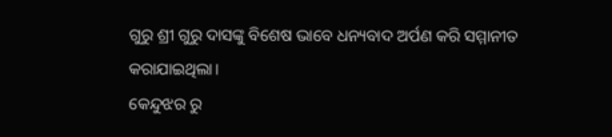ଗୁରୁ ଶ୍ରୀ ଗୁରୁ ଦାସଙ୍କୁ ବିଶେଷ ଭାବେ ଧନ୍ୟବାଦ ଅର୍ପଣ କରି ସମ୍ମାନୀତ କରାଯାଇଥିଲା।
କେନ୍ଦୁଝର ରୁ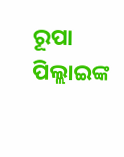ରୂପା ପିଲ୍ଲାଇଙ୍କ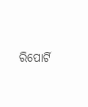ରିପୋର୍ଟି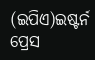(ଇପିଏ)ଇଷ୍ଟର୍ନ ପ୍ରେସ